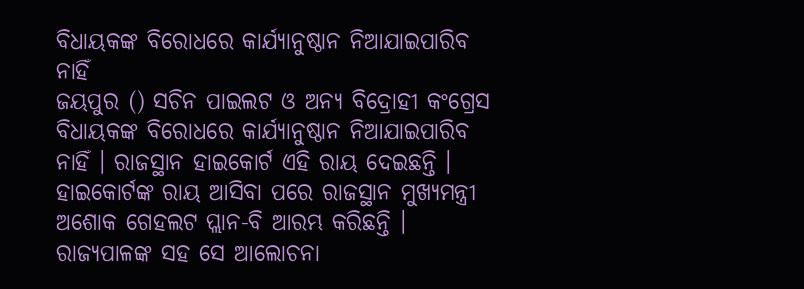ବିଧାୟକଙ୍କ ବିରୋଧରେ କାର୍ଯ୍ୟାନୁଷ୍ଠାନ ନିଆଯାଇପାରିବ ନାହିଁ
ଜୟପୁର () ସଚିନ ପାଇଲଟ ଓ ଅନ୍ୟ ବିଦ୍ରୋହୀ କଂଗ୍ରେସ ବିଧାୟକଙ୍କ ବିରୋଧରେ କାର୍ଯ୍ୟାନୁଷ୍ଠାନ ନିଆଯାଇପାରିବ ନାହିଁ । ରାଜସ୍ଥାନ ହାଇକୋର୍ଟ ଏହି ରାୟ ଦେଇଛନ୍ତି । ହାଇକୋର୍ଟଙ୍କ ରାୟ ଆସିବା ପରେ ରାଜସ୍ଥାନ ମୁଖ୍ୟମନ୍ତ୍ରୀ ଅଶୋକ ଗେହଲଟ ପ୍ଲାନ-ବି ଆରମ୍ଭ କରିଛନ୍ତି । ରାଜ୍ୟପାଳଙ୍କ ସହ ସେ ଆଲୋଚନା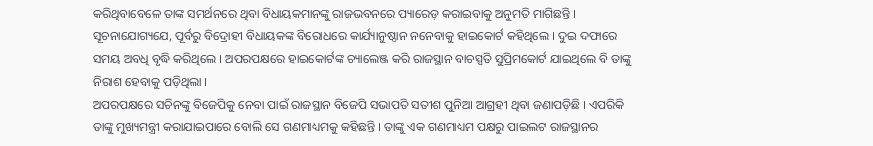କରିଥିବାବେଳେ ତାଙ୍କ ସମର୍ଥନରେ ଥିବା ବିଧାୟକମାନଙ୍କୁ ରାଜଭବନରେ ପ୍ୟାରେଡ଼ କରାଇବାକୁ ଅନୁମତି ମାଗିଛନ୍ତି ।
ସୂଚନାଯୋଗ୍ୟଯେ, ପୂର୍ବରୁ ବିଦ୍ରୋହୀ ବିଧାୟକଙ୍କ ବିରୋଧରେ କାର୍ଯ୍ୟାନୁଷ୍ଠାନ ନନେବାକୁ ହାଇକୋର୍ଟ କହିଥିଲେ । ଦୁଇ ଦଫାରେ ସମୟ ଅବଧି ବୃଦ୍ଧି କରିଥିଲେ । ଅପରପକ୍ଷରେ ହାଇକୋର୍ଟଙ୍କ ଚ୍ୟାଲେଞ୍ଜ କରି ରାଜସ୍ଥାନ ବାଚସ୍ପତି ସୁପ୍ରିମକୋର୍ଟ ଯାଇଥିଲେ ବି ତାଙ୍କୁ ନିରାଶ ହେବାକୁ ପଡ଼ିଥିଲା ।
ଅପରପକ୍ଷରେ ସଚିନଙ୍କୁ ବିଜେପିକୁ ନେବା ପାଇଁ ରାଜସ୍ଥାନ ବିଜେପି ସଭାପତି ସତୀଶ ପୁନିଆ ଆଗ୍ରହୀ ଥିବା ଜଣାପଡ଼ିଛି । ଏପରିକି ତାଙ୍କୁ ମୁଖ୍ୟମନ୍ତ୍ରୀ କରାଯାଇପାରେ ବୋଲି ସେ ଗଣମାଧ୍ୟମକୁ କହିଛନ୍ତି । ତାଙ୍କୁ ଏକ ଗଣମାଧ୍ୟମ ପକ୍ଷରୁ ପାଇଲଟ ରାଜସ୍ଥାନର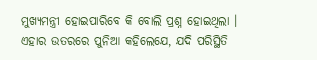ମୁଖ୍ୟମନ୍ତ୍ରୀ ହୋଇପାରିବେ କି ବୋଲି ପ୍ରଶ୍ନ ହୋଇଥିଲା । ଏହାର ଉତରରେ ପୁନିଆ କହିଲେଯେ, ଯଦି ପରିସ୍ଥିତି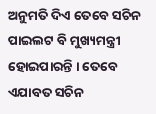ଅନୁମତି ଦିଏ ତେବେ ସଚିନ ପାଇଲଟ ବି ମୁଖ୍ୟମନ୍ତ୍ରୀ ହୋଇପାରନ୍ତି । ତେବେ ଏଯାବତ ସଚିନ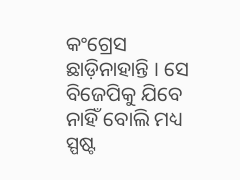କଂଗ୍ରେସ ଛାଡ଼ିନାହାନ୍ତି । ସେ ବିଜେପିକୁ ଯିବେ ନାହିଁ ବୋଲି ମଧ୍ୟ ସ୍ପଷ୍ଟ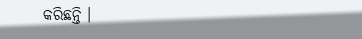କରିଛନ୍ତି ।